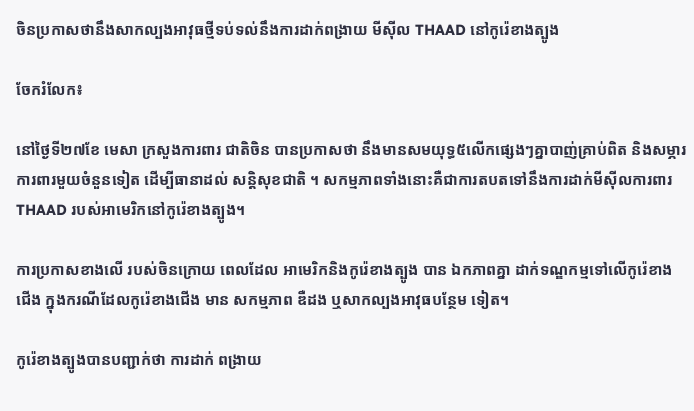ចិនប្រកាសថានឹងសាកល្បងអាវុធថ្មីទប់ទល់នឹងការដាក់ពង្រាយ មីស៊ីល THAAD នៅកូរ៉េខាងត្បូង

ចែករំលែក៖

នៅថ្ងៃទី២៧ខែ មេសា ក្រសួងការពារ ជាតិចិន បានប្រកាសថា នឹងមានសមយុទ្ធ៥លើកផ្សេងៗគ្នាបាញ់គ្រាប់ពិត និងសម្ភារ ការពារមួយចំនួនទៀត ដើម្បីធានាដល់ សន្តិសុខជាតិ ។ សកម្មភាពទាំងនោះគឺជាការតបតទៅនឹងការដាក់មីស៊ីលការពារ THAAD របស់អាមេរិកនៅកូរ៉េខាងត្បូង។

ការប្រកាសខាងលើ របស់ចិនក្រោយ ពេលដែល អាមេរិកនិងកូរ៉េខាងត្បូង បាន ឯកភាពគ្នា ដាក់ទណ្ឌកម្មទៅលើកូរ៉េខាង ជើង ក្នុងករណីដែលកូរ៉េខាងជើង មាន សកម្មភាព ឌឺដង ឬសាកល្បងអាវុធបន្ថែម ទៀត។

កូរ៉េខាងត្បូងបានបញ្ជាក់ថា ការដាក់ ពង្រាយ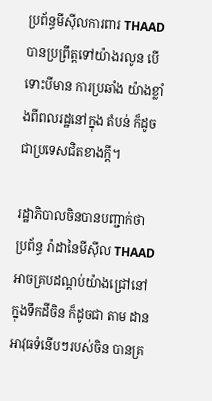ប្រព័ន្ធមីស៊ីលការពារ THAAD បានប្រព្រឹត្តទៅយ៉ាងរលូន បើទោះបីមាន ការប្រឆាំង យ៉ាងខ្លាំងពីពលរដ្ឋនៅក្នុង តំបន់ ក៏ដូចជាប្រទេសជិតខាងក្តី។

រដ្ឋាភិបាលចិនបានបញ្ជាក់ថា ប្រព័ន្ធ រ៉ាដានៃមីស៊ីល THAAD អាចគ្របដណ្តប់យ៉ាងជ្រៅនៅក្នុងទឹកដីចិន ក៏ដូចជា តាម ដាន អាវុធទំនើបៗរបស់ចិន បានគ្រ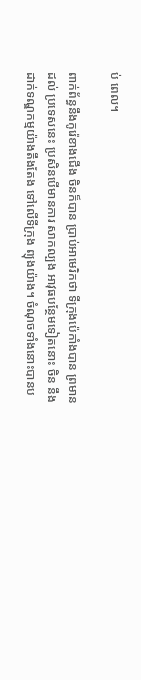ប់ ពេល។

ពាក់ព័ន្ធនឹងកូរ៉េខាងជើង ចិនក៏បាន ប្រាប់អាមេរិកថា ទីក្រុងប៉េកាំងបាន ព្រមានដល់ ប្រទេសនេះ ប្រសិនបើមានការ សាកល្បង អាវុធបន្ថែមទៀតនោះ ចិន នឹង ដាក់ទណ្ឌកម្មយ៉ាងតឹងតែង ទៅលើទីក្រុង ព្យុងយ៉ាង។ ចំណុចទាំងនោះបានប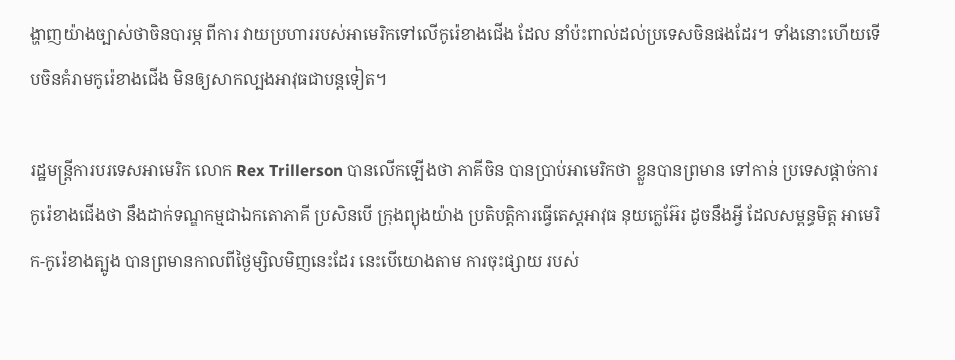ង្ហាញយ៉ាងច្បាស់ថាចិនបារម្ភ ពីការ វាយប្រហាររបស់អាមេរិកទៅលើកូរ៉េខាងជើង ដែល នាំប៉ះពាល់ដល់ប្រទេសចិនផងដែរ។ ទាំងនោះហើយទើបចិនគំរាមកូរ៉េខាងជើង មិនឲ្យសាកល្បងអាវុធជាបន្តទៀត។

រដ្ឋមន្រ្តីការបរទេសអាមេរិក លោក Rex Trillerson បានលើកឡើងថា ភាគីចិន បានប្រាប់អាមេរិកថា ខ្លួនបានព្រមាន ទៅកាន់ ប្រទេសផ្ដាច់ការកូរ៉េខាងជើងថា នឹងដាក់ទណ្ឌកម្មជាឯកតោភាគី ប្រសិនបើ ក្រុងព្យុងយ៉ាង ប្រតិបត្តិការធ្វើតេស្ដអាវុធ នុយក្លេអ៊ែរ ដូចនឹងអ្វី ដែលសម្ពន្ធមិត្ត អាមេរិក-កូរ៉េខាងត្បូង បានព្រមានកាលពីថ្ងៃម្សិលមិញនេះដែរ នេះបើយោងតាម ការចុះផ្សាយ របស់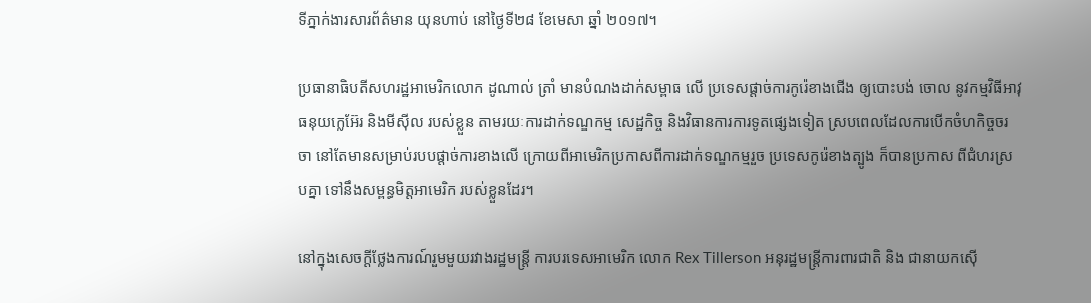ទីភ្នាក់ងារសារព័ត៌មាន យុនហាប់ នៅថ្ងៃទី២៨ ខែមេសា ឆ្នាំ ២០១៧។

ប្រធានាធិបតីសហរដ្ឋអាមេរិកលោក ដូណាល់ ត្រាំ មានបំណងដាក់សម្ពាធ លើ ប្រទេសផ្ដាច់ការកូរ៉េខាងជើង ឲ្យបោះបង់ ចោល នូវកម្មវិធីអាវុធនុយក្លេអ៊ែរ និងមីស៊ីល របស់ខ្លួន តាមរយៈការដាក់ទណ្ឌកម្ម សេដ្ឋកិច្ច និងវិធានការការទូតផ្សេងទៀត ស្របពេលដែលការបើកចំហកិច្ចចរចា នៅតែមានសម្រាប់របបផ្ដាច់ការខាងលើ ក្រោយពីអាមេរិកប្រកាសពីការដាក់ទណ្ឌកម្មរួច ប្រទេសកូរ៉េខាងត្បូង ក៏បានប្រកាស ពីជំហរស្របគ្នា ទៅនឹងសម្ពន្ធមិត្តអាមេរិក របស់ខ្លួនដែរ។

នៅក្នុងសេចក្ដីថ្លែងការណ៍រួមមួយរវាងរដ្ឋមន្រ្តី ការបរទេសអាមេរិក លោក Rex Tillerson អនុរដ្ឋមន្រ្តីការពារជាតិ និង ជានាយកស៊ើ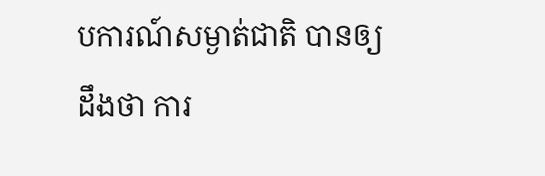បការណ៍សម្ងាត់ជាតិ បានឲ្យ ដឹងថា ការ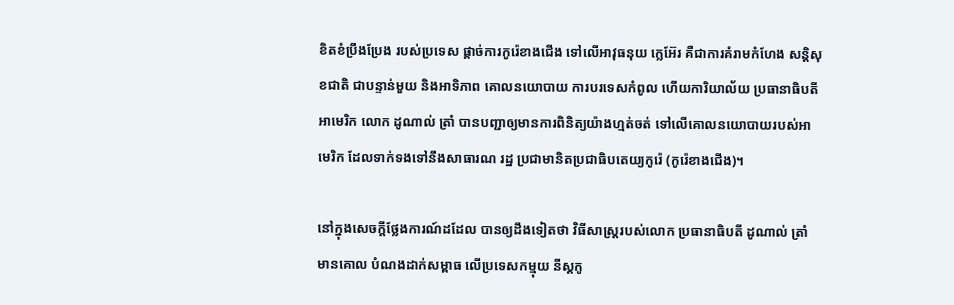ខិតខំប្រឹងប្រែង របស់ប្រទេស ផ្ដាច់ការកូរ៉េខាងជើង ទៅលើអាវុធនុយ ក្លេអ៊ែរ គឺជាការគំរាមកំហែង សន្តិសុខជាតិ ជាបន្ទាន់មួយ និងអាទិភាព គោលនយោបាយ ការបរទេសកំពូល ហើយការិយាល័យ ប្រធានាធិបតីអាមេរិក លោក ដូណាល់ ត្រាំ បានបញ្ជាឲ្យមានការពិនិត្យយ៉ាងហ្មត់ចត់ ទៅលើគោលនយោបាយរបស់អាមេរិក ដែលទាក់ទងទៅនឹងសាធារណ រដ្ឋ ប្រជាមានិតប្រជាធិបតេយ្យកូរ៉េ (កូរ៉េខាងជើង)។

នៅក្នុងសេចក្ដីថ្លែងការណ៍ដដែល បានឲ្យដឹងទៀតថា វិធីសាស្រ្តរបស់លោក ប្រធានាធិបតី ដូណាល់ ត្រាំ មានគោល បំណងដាក់សម្ពាធ លើប្រទេសកម្មុយ នីស្ដកូ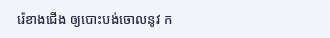រ៉េខាងជើង ឲ្យបោះបង់ចោលនូវ ក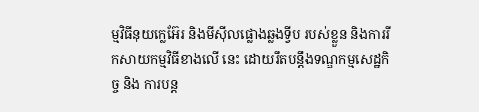ម្មវិធីនុយក្លេអ៊ែរ និងមីស៊ីលផ្លោងឆ្លងទ្វីប របស់ខ្លួន និងការរីកសាយកម្មវិធីខាងលើ នេះ ដោយរឹតបន្តឹងទណ្ឌកម្មសេដ្ឋកិច្ច និង ការបន្ត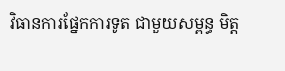វិធានការផ្នែកការទូត ជាមួយសម្ពន្ធ មិត្ត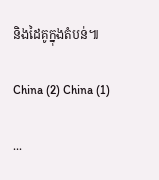និងដៃគូក្នុងតំបន់៕

China (2) China (1)

...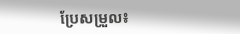ប្រែសម្រួល៖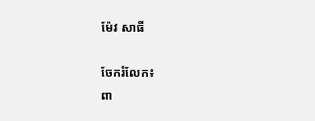ម៉ែវ សាធី

ចែករំលែក៖
ពា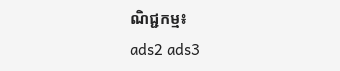ណិជ្ជកម្ម៖
ads2 ads3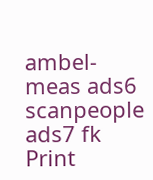ambel-meas ads6 scanpeople ads7 fk Print